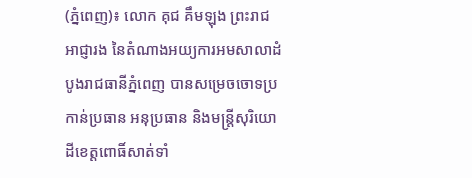(ភ្នំពេញ)៖ លោក គុជ គឹមឡុង ព្រះរាជអាជ្ញារង នៃតំណាងអយ្យការអមសាលាដំបូងរាជធានីភ្នំពេញ បានសម្រេចចោទប្រកាន់ប្រធាន អនុប្រធាន និងមន្រ្តីសុរិយោដីខេត្តពោធិ៍សាត់ទាំ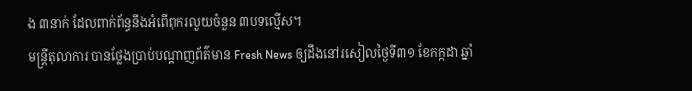ង ៣នាក់ ដែលពាក់ព័ន្ធនឹងអំពើពុករលួយចំនួន ៣បទល្មើស។
មន្រ្តីតុលាការ បានថ្លែងប្រាប់បណ្ដាញព័ត៌មាន Fresh News ឲ្យដឹងនៅរសៀលថ្ងៃទី៣១ ខែកក្កដា ឆ្នាំ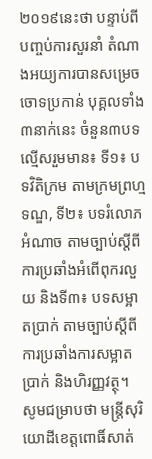២០១៩នេះថា បន្ទាប់ពីបញ្ចប់ការសួរនាំ តំណាងអយ្យការបានសម្រេចចោទប្រកាន់ បុគ្គលទាំង ៣នាក់នេះ ចំនួន៣បទល្មើសរួមមាន៖ ទី១៖ បទវិតិក្រម តាមក្រមព្រហ្មទណ្ឌ, ទី២៖ បទរំលោភអំណាច តាមច្បាប់ស្ដីពីការប្រឆាំងអំពើពុករលួយ និងទី៣៖ បទសម្អាតប្រាក់ តាមច្បាប់ស្ដីពីការប្រឆាំងការសម្អាតប្រាក់ និងហិរញ្ញវត្ថុ។
សូមជម្រាបថា មន្រ្តីសុរិយោដីខេត្តពោធិ៍សាត់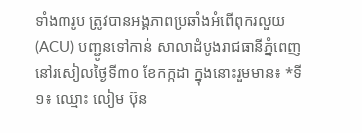ទាំង៣រូប ត្រូវបានអង្គភាពប្រឆាំងអំពើពុករលួយ (ACU) បញ្ជូនទៅកាន់ សាលាដំបូងរាជធានីភ្នំពេញ នៅរសៀលថ្ងៃទី៣០ ខែកក្កដា ក្នុងនោះរួមមាន៖ *ទី១៖ ឈ្មោះ លៀម ប៊ុន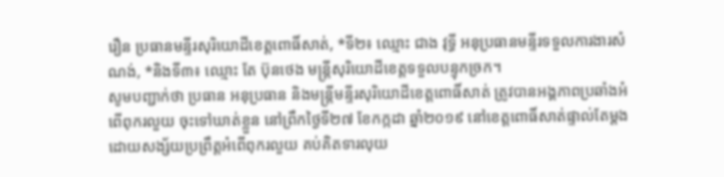រឿន ប្រធានមន្ទីរសុរិយោដីខេត្តពោធិ៍សាត់, *ទី២៖ ឈ្មោះ ជាង វុទ្ធី អនុប្រធានមន្ទីរទទួលការងារសំណង់, *និងទី៣៖ ឈ្មោះ តែ ប៊ុនថេង មន្ត្រីសុរិយោដីខេត្តទទួលបន្ទុកច្រក។
សូមបញ្ជាក់ថា ប្រធាន អនុប្រធាន និងមន្ត្រីមន្ទីរសុរិយោដីខេត្តពោធិ៍សាត់ ត្រូវបានអង្គភាពប្រឆាំងអំពើពុករលួយ ចុះទៅឃាត់ខ្លួន នៅព្រឹកថ្ងៃទី២៧ ខែកក្កដា ឆ្នាំ២០១៩ នៅខេត្តពោធិ៍សាត់ផ្ទាល់តែម្តង ដោយសង្ស័យប្រព្រឹត្តអំពើពុករលួយ គប់គិតទារលុយ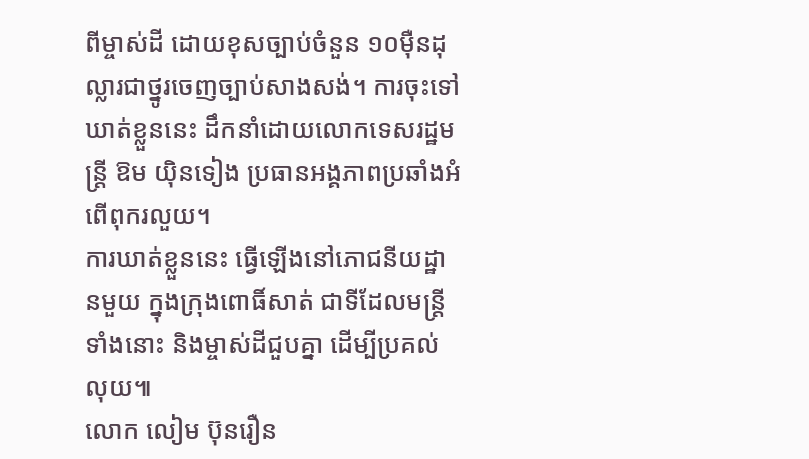ពីម្ចាស់ដី ដោយខុសច្បាប់ចំនួន ១០ម៉ឺនដុល្លារជាថ្នូរចេញច្បាប់សាងសង់។ ការចុះទៅឃាត់ខ្លួននេះ ដឹកនាំដោយលោកទេសរដ្ឋមន្ត្រី ឱម យ៉ិនទៀង ប្រធានអង្គភាពប្រឆាំងអំពើពុករលួយ។
ការឃាត់ខ្លួននេះ ធ្វើឡើងនៅភោជនីយដ្ឋានមួយ ក្នុងក្រុងពោធិ៍សាត់ ជាទីដែលមន្រ្តីទាំងនោះ និងម្ចាស់ដីជួបគ្នា ដើម្បីប្រគល់លុយ៕
លោក លៀម ប៊ុនរឿន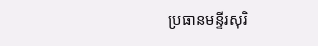ប្រធានមន្ទីរសុរិ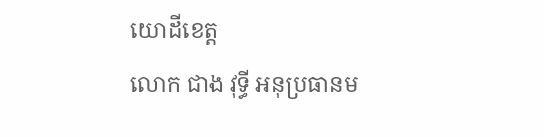យោដីខេត្ត
លោក ជាង វុទ្ធី អនុប្រធានម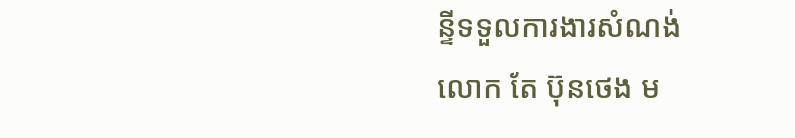ន្ទីទទួលការងារសំណង់
លោក តែ ប៊ុនថេង ម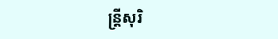ន្ត្រីសុរិ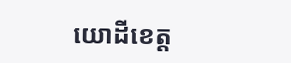យោដីខេត្ត